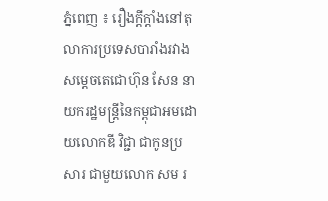ភ្នំពេញ ៖ រឿងក្តីក្តាំងនៅតុលាការប្រទេសបារាំងរវាងសម្តេចតេជោហ៊ុន សែន នាយករដ្ឋមន្ត្រីនៃកម្ពុជាអមដោយលោកឌី វិជ្ជា ជាកូនប្រសារ ជាមួយលោក សម រ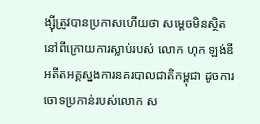ង្ស៊ីត្រូវបានប្រកាសហើយថា សម្តេចមិនស្ថិតនៅពីក្រោយការស្លាប់របស់ លោក ហុក ឡង់ឌី អតីតអគ្គស្នងការនគរបាលជាតិកម្ពុជា ដូចការចោទប្រកាន់របស់លោក ស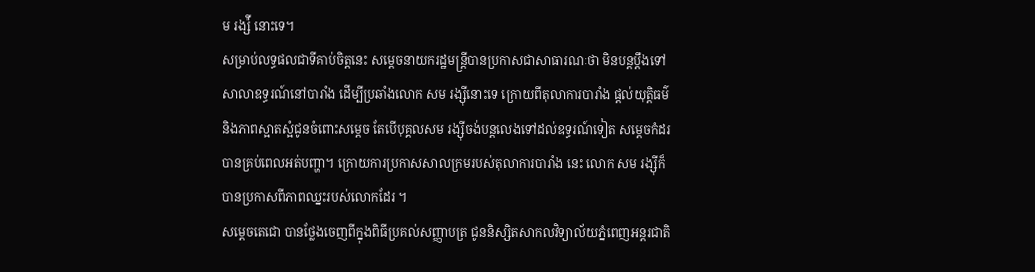ម រង្ស៉ី នោះទេ។
សម្រាប់លទ្ធផលជាទីគាប់ចិត្តនេះ សម្តេចនាយករដ្ឋមន្រ្តីបានប្រកាសជាសាធារណៈថា មិនបន្តប្តឹងទៅសាលាឧទ្ធរណ៍នៅបារាំង ដើម្បីប្រឆាំងលោក សម រង្ស៊ីនោះទេ ក្រោយពីតុលាការបារាំង ផ្តល់យុត្តិធម៌ និងភាពស្អាតស្អំជូនចំពោះសម្តេច តែបើបុគ្គលសម រង្ស៊ីចង់បន្តលេងទៅដល់ឧទ្ធរណ៍ទៀត សម្តេចកំដរបានគ្រប់ពេលអត់បញ្ហា។ ក្រោយការប្រកាសសាលក្រមរបស់តុលាការបារាំង នេះ លោក សម រង្ស៊ីក៏បានប្រកាសពីភាពឈ្នះរបស់លោកដែរ ។
សម្តេចតេជោ បានថ្លែងចេញពីក្នុងពិធីប្រគល់សញ្ញាបត្រ ជូននិស្សិតសាកលវិទ្យាល័យភ្នំពេញអន្តរជាតិ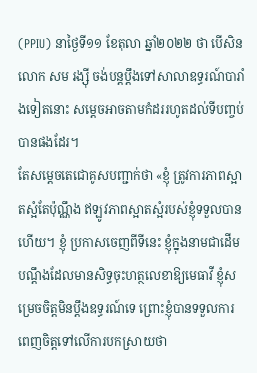(PPIU) នាថ្ងៃទី១១ ខែតុលា ឆ្នាំ២០២២ ថា បើសិនលោក សម រង្ស៊ី ចង់បន្ដប្តឹងទៅសាលាឧទ្ធរណ៍បារាំងទៀតនោះ សម្តេចអាចតាមកំដររហូតដល់ទីបញ្ចប់បានផងដែរ។
តែសម្ដេចតេជោគូសបញ្ជាក់ថា «ខ្ញុំ ត្រូវការភាពស្អាតស្អំតែប៉ុណ្ណឹង ឥឡូវភាពស្អាតស្អំរបស់ខ្ញុំទទួលបានហើយ។ ខ្ញុំ ប្រកាសចេញពីទីនេះ ខ្ញុំក្នុងនាមជាដើមបណ្ដឹងដែលមានសិទ្ធចុះហត្ថលេខាឱ្យមេធាវី ខ្ញុំសម្រេចចិត្តមិនប្ដឹងឧទ្ធរណ៍ទេ ព្រោះខ្ញុំបានទទួលការ ពេញចិត្តទៅលើការបកស្រាយថា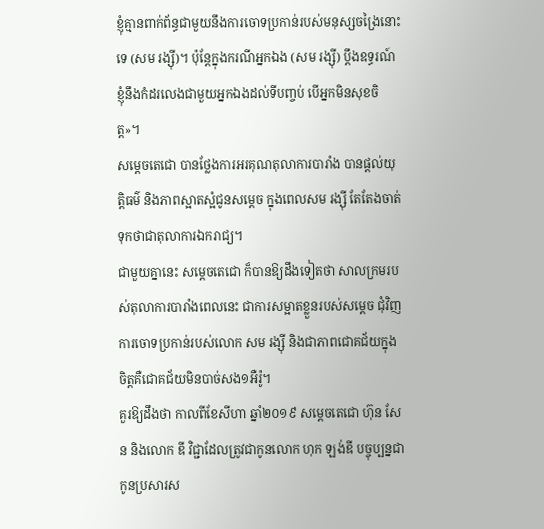ខ្ញុំគ្មានពាក់ព័ន្ធជាមួយនឹងការចោទប្រកាន់របស់មនុស្សចង្រៃនោះទេ (សម រង្ស៊ី)។ ប៉ុន្ដែក្នុងករណីអ្នកឯង (សម រង្ស៊ី) ប្ដឹងឧទ្ធរណ៍ ខ្ញុំនឹងកំដរលេងជាមួយអ្នកឯងដល់ទីបញ្ចប់ បើអ្នកមិនសុខចិត្ត»។
សម្ដេចតេជោ បានថ្លែងការអរគុណតុលាការបារាំង បានផ្ដល់យុត្តិធម៌ និងភាពស្អាតស្អំជូនសម្តេច ក្នុងពេលសម រង្ស៊ី តែតែងចាត់ទុកថាជាតុលាការឯករាជ្យ។
ជាមួយគ្នានេះ សម្ដេចតេជោ ក៏បានឱ្យដឹងទៀតថា សាលក្រមរបស់តុលាការបារាំងពេលនេះ ជាការសម្អាតខ្លួនរបស់សម្តេច ជុំវិញការចោទប្រកាន់របស់លោក សម រង្ស៊ី និងជាភាពជោគជ័យក្នុងចិត្តគឺជោគជ័យមិនបាច់សង១អឺរ៉ូ។
គួរឱ្យដឹងថា កាលពីខែសីហា ឆ្នាំ២០១៩ សម្តេចតេជោ ហ៊ុន សែន និងលោក ឌី វិជ្ជាដែលត្រូវជាកូនលោក ហុក ឡង់ឌី បច្ចុប្បន្នជាកូនប្រសារស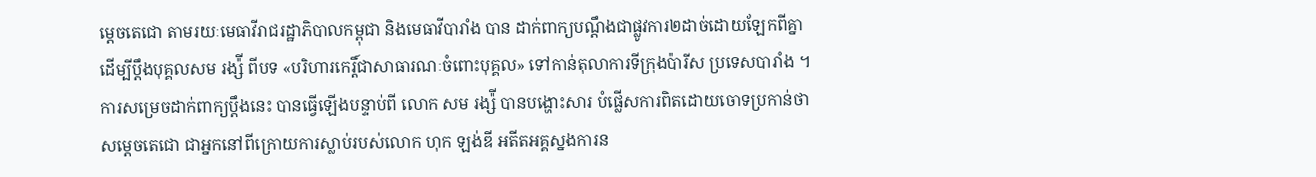ម្តេចតេជោ តាមរយៈមេធាវីរាជរដ្ឋាភិបាលកម្ពុជា និងមេធាវីបារាំង បាន ដាក់ពាក្យបណ្តឹងជាផ្លូវការ២ដាច់ដោយឡែកពីគ្នា ដើម្បីប្តឹងបុគ្គលសម រង្ស៉ី ពីបទ «បរិហារកេរ្តិ៍ជាសាធារណៈចំពោះបុគ្គល» ទៅកាន់តុលាការទីក្រុងប៉ារីស ប្រទេសបារាំង ។ ការសម្រេចដាក់ពាក្យប្តឹងនេះ បានធ្វើឡើងបន្ទាប់ពី លោក សម រង្ស៉ី បានបង្ហោះសារ បំផ្លើសការពិតដោយចោទប្រកាន់ថា សម្តេចតេជោ ជាអ្នកនៅពីក្រោយការស្លាប់របស់លោក ហុក ឡង់ឌី អតីតអគ្គស្នងការន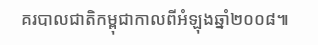គរបាលជាតិកម្ពុជាកាលពីអំឡុងឆ្នាំ២០០៨៕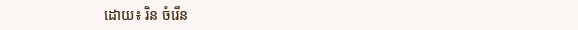ដោយ៖ រិន ចំរើន